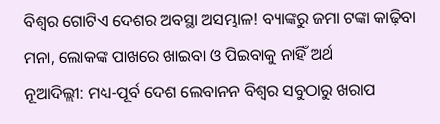ବିଶ୍ୱର ଗୋଟିଏ ଦେଶର ଅବସ୍ଥା ଅସମ୍ଭାଳ! ବ୍ୟାଙ୍କରୁ ଜମା ଟଙ୍କା କାଢ଼ିବା ମନା, ଲୋକଙ୍କ ପାଖରେ ଖାଇବା ଓ ପିଇବାକୁ ନାହିଁ ଅର୍ଥ
ନୂଆଦିଲ୍ଲୀ: ମଧ୍ୟ-ପୂର୍ବ ଦେଶ ଲେବାନନ ବିଶ୍ୱର ସବୁଠାରୁ ଖରାପ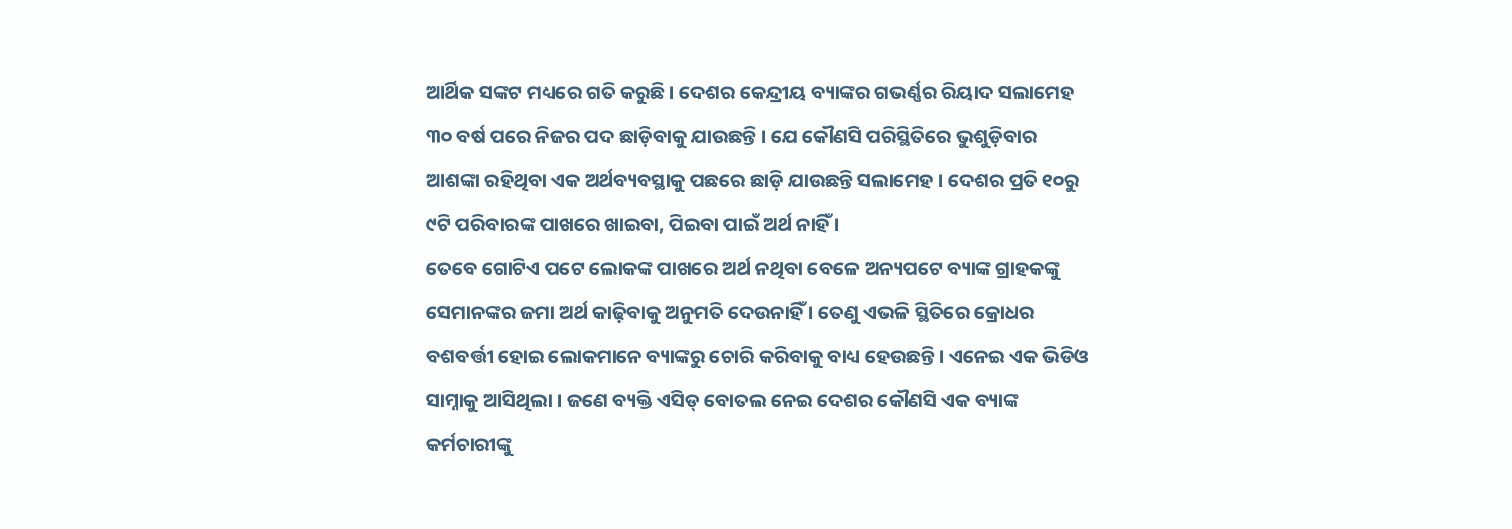ଆର୍ଥିକ ସଙ୍କଟ ମଧ୍ୟରେ ଗତି କରୁଛି । ଦେଶର କେନ୍ଦ୍ରୀୟ ବ୍ୟାଙ୍କର ଗଭର୍ଣ୍ଣର ରିୟାଦ ସଲାମେହ ୩୦ ବର୍ଷ ପରେ ନିଜର ପଦ ଛାଡ଼ିବାକୁ ଯାଉଛନ୍ତି । ଯେ କୌଣସି ପରିସ୍ଥିତିରେ ଭୁଶୁଡ଼ିବାର ଆଶଙ୍କା ରହିଥିବା ଏକ ଅର୍ଥବ୍ୟବସ୍ଥାକୁ ପଛରେ ଛାଡ଼ି ଯାଉଛନ୍ତି ସଲାମେହ । ଦେଶର ପ୍ରତି ୧୦ରୁ ୯ଟି ପରିବାରଙ୍କ ପାଖରେ ଖାଇବା, ପିଇବା ପାଇଁ ଅର୍ଥ ନାହିଁ ।
ତେବେ ଗୋଟିଏ ପଟେ ଲୋକଙ୍କ ପାଖରେ ଅର୍ଥ ନଥିବା ବେଳେ ଅନ୍ୟପଟେ ବ୍ୟାଙ୍କ ଗ୍ରାହକଙ୍କୁ ସେମାନଙ୍କର ଜମା ଅର୍ଥ କାଢ଼ିବାକୁ ଅନୁମତି ଦେଉନାହିଁ । ତେଣୁ ଏଭଳି ସ୍ଥିତିରେ କ୍ରୋଧର ବଶବର୍ତ୍ତୀ ହୋଇ ଲୋକମାନେ ବ୍ୟାଙ୍କରୁ ଚୋରି କରିବାକୁ ବାଧ୍ୟ ହେଉଛନ୍ତି । ଏନେଇ ଏକ ଭିଡିଓ ସାମ୍ନାକୁ ଆସିଥିଲା । ଜଣେ ବ୍ୟକ୍ତି ଏସିଡ୍ ବୋତଲ ନେଇ ଦେଶର କୌଣସି ଏକ ବ୍ୟାଙ୍କ କର୍ମଚାରୀଙ୍କୁ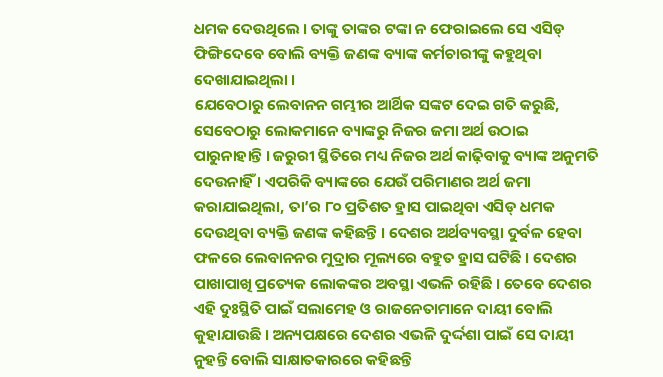ଧମକ ଦେଉଥିଲେ । ତାଙ୍କୁ ତାଙ୍କର ଟଙ୍କା ନ ଫେରାଇଲେ ସେ ଏସିଡ୍ ଫିଙ୍ଗିଦେବେ ବୋଲି ବ୍ୟକ୍ତି ଜଣଙ୍କ ବ୍ୟାଙ୍କ କର୍ମଚାରୀଙ୍କୁ କହୁଥିବା ଦେଖାଯାଇଥିଲା ।
ଯେବେଠାରୁ ଲେବାନନ ଗମ୍ଭୀର ଆର୍ଥିକ ସଙ୍କଟ ଦେଇ ଗତି କରୁଛି, ସେବେଠାରୁ ଲୋକମାନେ ବ୍ୟାଙ୍କରୁ ନିଜର ଜମା ଅର୍ଥ ଉଠାଇ ପାରୁନାହାନ୍ତି । ଜରୁରୀ ସ୍ଥିତିରେ ମଧ୍ୟ ନିଜର ଅର୍ଥ କାଢ଼ିବାକୁ ବ୍ୟାଙ୍କ ଅନୁମତି ଦେଉନାହିଁ । ଏପରିକି ବ୍ୟାଙ୍କରେ ଯେଉଁ ପରିମାଣର ଅର୍ଥ ଜମା କରାଯାଇଥିଲା, ତା’ର ୮୦ ପ୍ରତିଶତ ହ୍ରାସ ପାଇଥିବା ଏସିଡ୍ ଧମକ ଦେଉଥିବା ବ୍ୟକ୍ତି ଜଣଙ୍କ କହିଛନ୍ତି । ଦେଶର ଅର୍ଥବ୍ୟବସ୍ଥା ଦୁର୍ବଳ ହେବା ଫଳରେ ଲେବାନନର ମୁଦ୍ରାର ମୂଲ୍ୟରେ ବହୁତ ହ୍ରାସ ଘଟିଛି । ଦେଶର ପାଖାପାଖି ପ୍ରତ୍ୟେକ ଲୋକଙ୍କର ଅବସ୍ଥା ଏଭଳି ରହିଛି । ତେବେ ଦେଶର ଏହି ଦୁଃସ୍ଥିତି ପାଇଁ ସଲାମେହ ଓ ରାଜନେତାମାନେ ଦାୟୀ ବୋଲି କୁହାଯାଉଛି । ଅନ୍ୟପକ୍ଷରେ ଦେଶର ଏଭଳି ଦୁର୍ଦ୍ଦଶା ପାଇଁ ସେ ଦାୟୀ ନୁହନ୍ତି ବୋଲି ସାକ୍ଷାତକାରରେ କହିଛନ୍ତି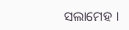ସଲାମେହ ।